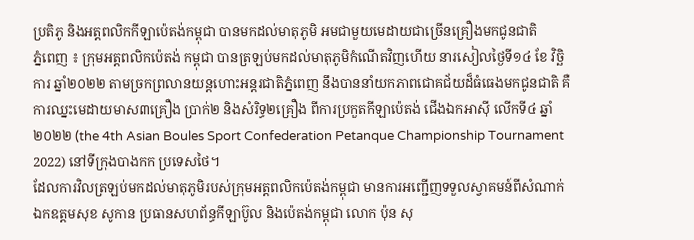ប្រតិភូ និងអត្តពលិកកីឡាប៉េតង់កម្ពុជា បានមកដល់មាតុភូមិ អមជាមួយមេដាយជាច្រើនគ្រឿងមកជូនជាតិ
ភ្នំពេញ ៖ ក្រុមអត្តពលិកប៉េតង់ កម្ពុជា បានត្រឡប់មកដល់មាតុភូមិកំណើតវិញហើយ នារសៀលថ្ងៃទី១៤ ខែ វិច្ឆិការ ឆ្នាំ២០២២ តាមច្រកព្រលានយន្តហោះអន្តរជាតិភ្នំពេញ នឹងបាននាំយកភាពជោគជ័យដ៏ធំធេងមកជូនជាតិ គឺការឈ្នះមេដាយមាស៣គ្រឿង ប្រាក់២ និងសំរិទ្ធ២គ្រឿង ពីការប្រកួតកីឡាប៉េតង់ ជើងឯកអាស៊ី លើកទី៤ ឆ្នាំ២០២២ (the 4th Asian Boules Sport Confederation Petanque Championship Tournament 2022) នៅទីក្រុងបាងកក ប្រទេសថៃ។
ដែលការវិលត្រឡប់មកដល់មាតុភូមិរបស់ក្រុមអត្តពលិកប៉េតង់កម្ពុជា មានការអញ្ជើញទទួលស្វាគមន៍ពីសំណាក់ឯកឧត្តមសុខ សូកាន ប្រធានសហព័ន្ធកីឡាប៊ូល និងប៉េតង់កម្ពុជា លោក ប៉ុន សុ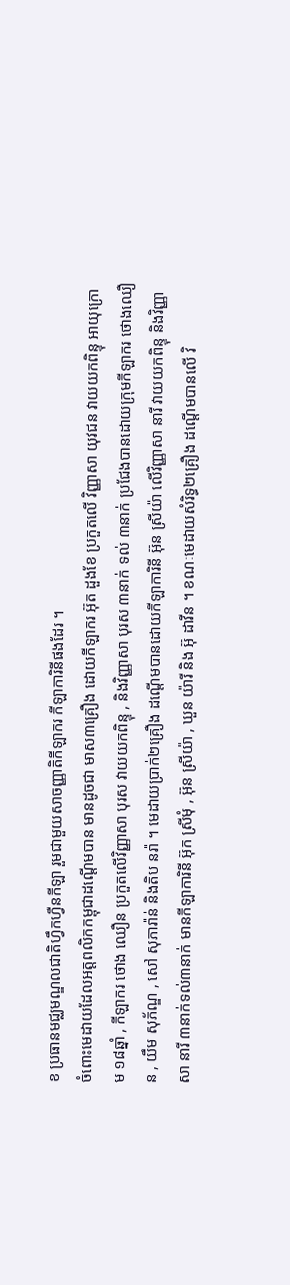ខ ប្រធានមជ្ឈមណ្ឌលជាតិហ្វឹកហ្វឺនកីឡា រួមជាមួយសាចញ្ញាតិកីឡាករ កីឡាការិនីផងដែរ ។
ចំពោះមេដាយដែលអត្តពលិកកម្ពុជាដណ្តើមបាន មានដូចជា មាស៣គ្រឿង ដោយកីឡាករ អ៊ុត ដួងខែ ប្រកួតលើ វិញ្ញាសា យុវជន វាយយកពិន្ទុ អាយុក្រោម ១៨ឆ្នាំ , កីឡាករ ថោង ឈឿន ប្រកួតលើវិញ្ញាសា បុរស វាយយកពិន្ទុ , និងវិញ្ញាសា បុរស ៣នាក់ ទល់ ៣នាក់ ប្រជែងបានដោយក្រុមកីឡាករ ថោងឈឿន , យឹម សុភ័ណ្ឌ , សៅ សុភារ៉ាន់ និងតិប នរ៉ា ។ មេដាយប្រាក់២គ្រឿង ដណ្តើមបានដោយកីឡាការិនី អ៊ុន ស្រីយ៉ា លើវិញ្ញាសា នារី វាយយកពិន្ទុ និងវិញ្ញាសា នារី ៣នាក់ទល់៣នាក់ មានកីឡាការិនី អ៊ុក ស្រីមុំ , អ៊ុន ស្រីយ៉ា , ឃួន យ៉ារី និង អ៊ុ ដាវីន ។ ខណៈមេដាយសំរិទ្ធ២គ្រឿង ដណ្តើមបានលើ វិ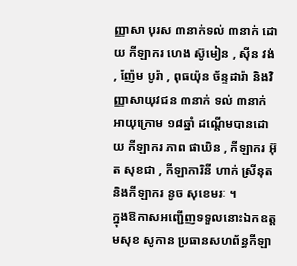ញ្ញាសា បុរស ៣នាក់ទល់ ៣នាក់ ដោយ កីឡាករ ហេង ស៊ូមៀន , ស៊ីន វង់ , ញ៉ែម បូរ៉ា , ពុធយ៉ុន ច័ន្ទដារ៉ា និងវិញ្ញាសាយុវជន ៣នាក់ ទល់ ៣នាក់ អាយុក្រោម ១៨ឆ្នាំ ដណ្តើមបានដោយ កីឡាករ ភាព ផាឃិន , កីឡាករ អ៊ុត សុខជា , កីឡាការិនី ហាក់ ស្រីនុត និងកីឡាករ នូច សុខេមរៈ ។
ក្នុងឱកាសអញ្ជើញទទួលនោះឯកឧត្តមសុខ សូកាន ប្រធានសហព័ន្ធកីឡា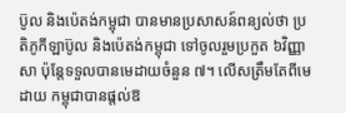ប៊ូល និងប៉េតង់កម្ពុជា បានមានប្រសាសន៍ពន្យល់ថា ប្រតិភូកីឡាប៊ូល និងប៉េតង់កម្ពុជា ទៅចូលរួមប្រកួត ៦វិញ្ញាសា ប៉ុន្តែទទួលបានមេដាយចំនួន ៧។ លើសត្រឹមតែពីមេដាយ កម្ពុជាបានផ្តល់ឱ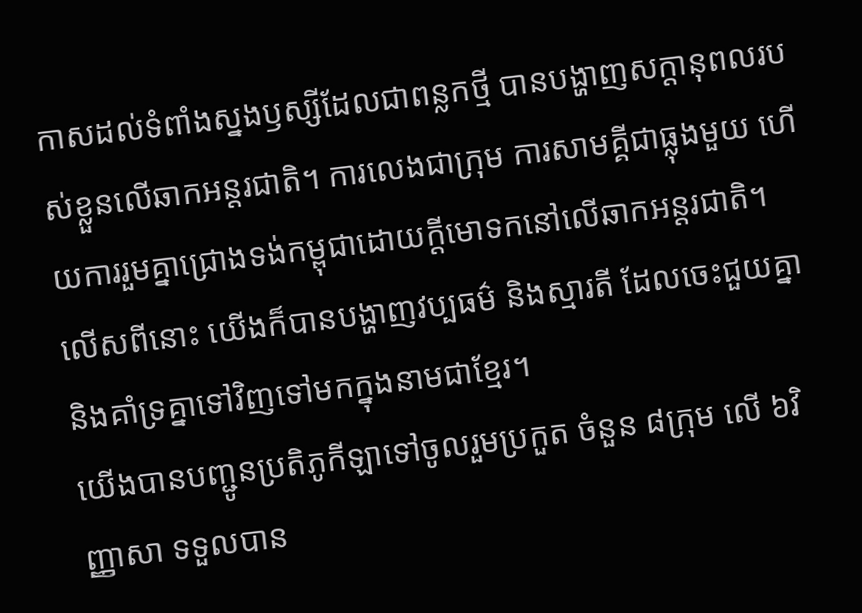កាសដល់ទំពាំងស្នងឫស្សីដែលជាពន្លកថ្មី បានបង្ហាញសក្តានុពលរបស់ខ្លួនលើឆាកអន្តរជាតិ។ ការលេងជាក្រុម ការសាមគ្គីជាធ្លុងមួយ ហើយការរួមគ្នាជ្រោងទង់កម្ពុជាដោយក្តីមោទកនៅលើឆាកអន្តរជាតិ។ លើសពីនោះ យើងក៏បានបង្ហាញវប្បធម៌ និងស្មារតី ដែលចេះជួយគ្នា និងគាំទ្រគ្នាទៅវិញទៅមកក្នុងនាមជាខ្មែរ។
យើងបានបញ្ជូនប្រតិភូកីឡាទៅចូលរួមប្រកួត ចំនួន ៨ក្រុម លើ ៦វិញ្ញាសា ទទួលបាន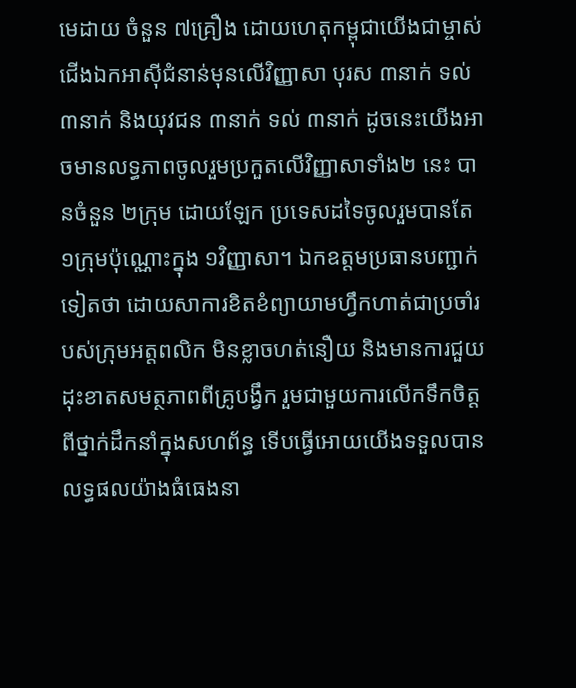មេដាយ ចំនួន ៧គ្រឿង ដោយហេតុកម្ពុជាយើងជាម្ចាស់ជើងឯកអាស៊ីជំនាន់មុនលើវិញ្ញាសា បុរស ៣នាក់ ទល់ ៣នាក់ និងយុវជន ៣នាក់ ទល់ ៣នាក់ ដូចនេះយើងអាចមានលទ្ធភាពចូលរួមប្រកួតលើវិញ្ញាសាទាំង២ នេះ បានចំនួន ២ក្រុម ដោយឡែក ប្រទេសដទៃចូលរួមបានតែ ១ក្រុមប៉ុណ្ណោះក្នុង ១វិញ្ញាសា។ ឯកឧត្តមប្រធានបញ្ជាក់ទៀតថា ដោយសាការខិតខំព្យាយាមហ្វឹកហាត់ជាប្រចាំរបស់ក្រុមអត្តពលិក មិនខ្លាចហត់នឿយ និងមានការជួយដុះខាតសមត្ថភាពពីគ្រូបង្វឹក រួមជាមួយការលើកទឹកចិត្តពីថ្នាក់ដឹកនាំក្នុងសហព័ន្ធ ទើបធ្វើអោយយើងទទួលបានលទ្ធផលយ៉ាងធំធេងនា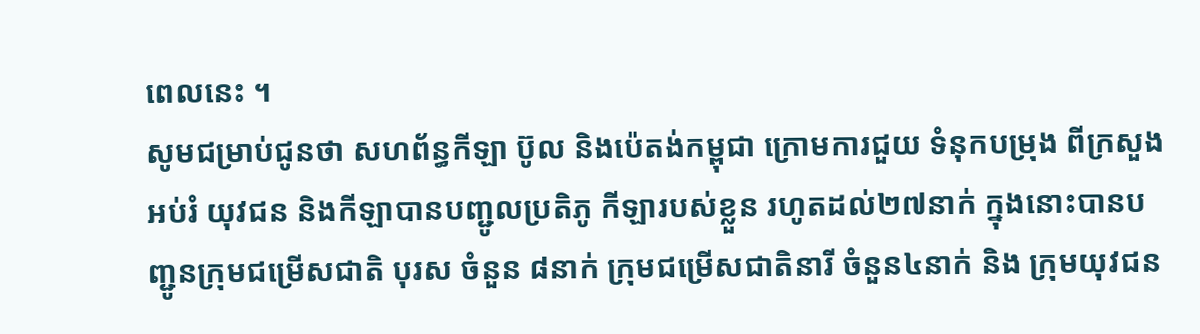ពេលនេះ ។
សូមជម្រាប់ជូនថា សហព័ន្ធកីឡា ប៊ូល និងប៉េតង់កម្ពុជា ក្រោមការជួយ ទំនុកបម្រុង ពីក្រសួងអប់រំ យុវជន និងកីឡាបានបញ្ជូលប្រតិភូ កីឡារបស់ខ្លួន រហូតដល់២៧នាក់ ក្នុងនោះបានបញ្ជូនក្រុមជម្រើសជាតិ បុរស ចំនួន ៨នាក់ ក្រុមជម្រើសជាតិនារី ចំនួន៤នាក់ និង ក្រុមយុវជន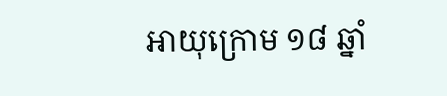អាយុក្រោម ១៨ ឆ្នាំ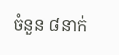ចំនួន ៨នាក់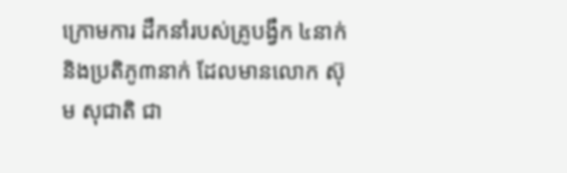ក្រោមការ ដឹកនាំរបស់គ្រូបង្វឹក ៤នាក់ និងប្រតិភូ៣នាក់ ដែលមានលោក ស៊ុម សុជាតិ ជា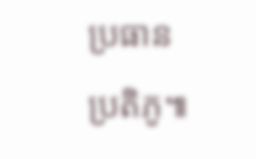ប្រធានប្រតិភូ៕